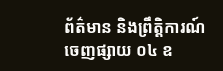ព័ត៌មាន និងព្រឹត្តិការណ៍
ចេញផ្សាយ ០៤ ឧ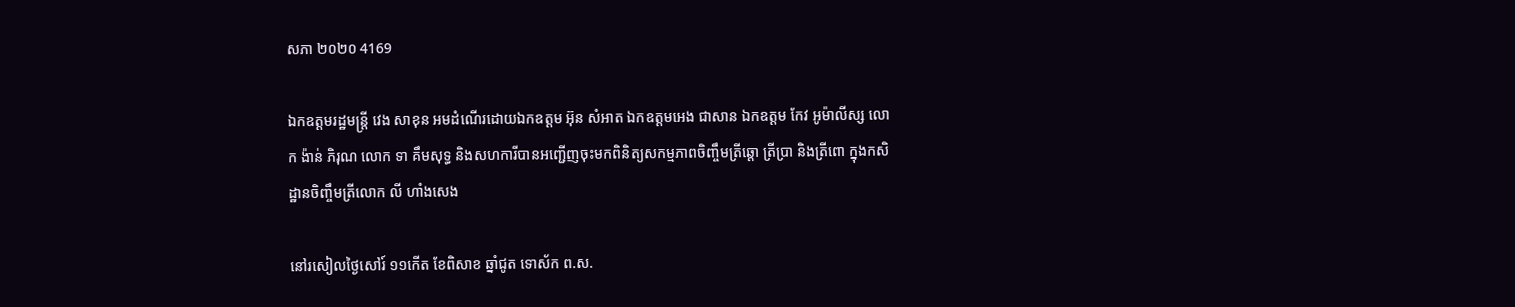សភា ២០២០ 4169

ឯកឧត្តមរដ្ឋមន្ត្រី វេង សាខុន អមដំណើរដោយឯកឧត្តម អ៊ុន សំអាត ឯកឧត្តមអេង ជាសាន ឯកឧត្តម កែវ អូម៉ាលីស្ស លោក ង៉ាន់ ភិរុណ លោក ទា គឹមសុទ្ធ និងសហការីបានអញ្ជើញចុះមកពិនិត្យសកម្មភាពចិញ្ចឹមត្រីឆ្តោ ត្រីប្រា និងត្រីពោ ក្នុងកសិដ្ឋានចិញ្ចឹមត្រីលោក លី ហាំងសេង

នៅរសៀលថ្ងៃសៅរ៍ ១១កើត ខែពិសាខ ឆ្នាំជូត ទោស័ក ព.ស.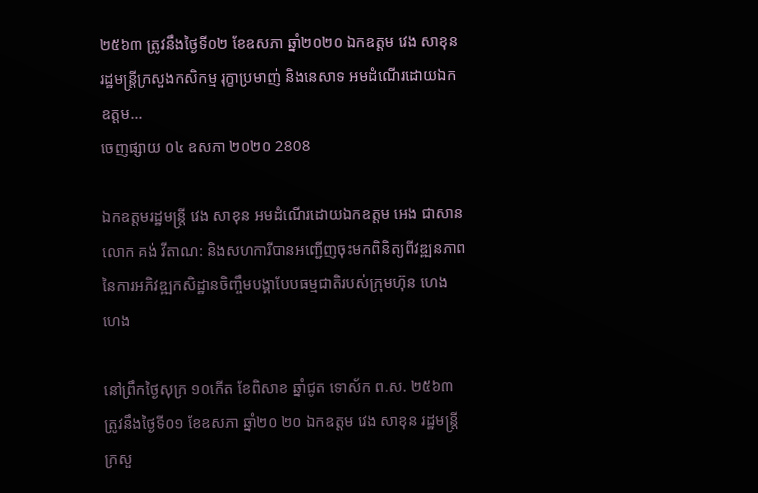២៥៦៣ ត្រូវនឹងថ្ងៃទី០២ ខែឧសភា ឆ្នាំ២០២០ ឯកឧត្តម វេង សាខុន រដ្ឋមន្ត្រីក្រសួងកសិកម្ម រុក្ខាប្រមាញ់ និងនេសាទ អមដំណើរដោយឯកឧត្តម...
ចេញផ្សាយ ០៤ ឧសភា ២០២០ 2808

ឯកឧត្តមរដ្ឋមន្រ្តី វេង សាខុន អមដំណើរដោយឯកឧត្តម អេង ជាសាន លោក គង់ វីតាណ: និងសហការីបានអញ្ជើញចុះមកពិនិត្យពីវឌ្ឍនភាពនៃការអភិវឌ្ឍកសិដ្ឋានចិញ្ចឹមបង្គាបែបធម្មជាតិរបស់ក្រុមហ៊ុន ហេង ហេង

នៅព្រឹកថ្ងៃសុក្រ ១០កើត ខែពិសាខ ឆ្នាំជូត ទោស័ក ព.ស. ២៥៦៣ ត្រូវនឹងថ្ងៃទី០១ ខែឧសភា ឆ្នាំ២០ ២០ ឯកឧត្តម វេង សាខុន រដ្ឋមន្ត្រីក្រសួ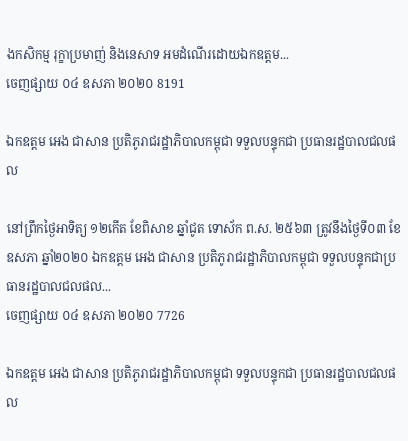ងកសិកម្ម រុក្ខាប្រមាញ់ និងនេសាទ អមដំណើរដោយឯកឧត្តម...
ចេញផ្សាយ ០៤ ឧសភា ២០២០ 8191

ឯកឧត្តម អេង ជាសាន ប្រតិភូរាជរដ្ឋាភិបាលកម្ពុជា ទទួលបន្ទុកជា ប្រធានរដ្ឋបាលជលផល

នៅព្រឹកថ្ងៃអាទិត្យ ១២កើត ខែពិសាខ ឆ្នាំជូត ទោស័ក ព.ស. ២៥៦៣ ត្រូវនឹងថ្ងៃទី០៣ ខែឧសភា ឆ្នាំ២០២០ ឯកឧត្តម អេង ជាសាន ប្រតិភូរាជរដ្ឋាភិបាលកម្ពុជា ទទួលបន្ទុកជាប្រធានរដ្ឋបាលជលផល...
ចេញផ្សាយ ០៤ ឧសភា ២០២០ 7726

ឯកឧត្តម អេង ជាសាន ប្រតិភូរាជរដ្ឋាភិបាលកម្ពុជា ទទួលបន្ទុកជា ប្រធានរដ្ឋបាលជលផល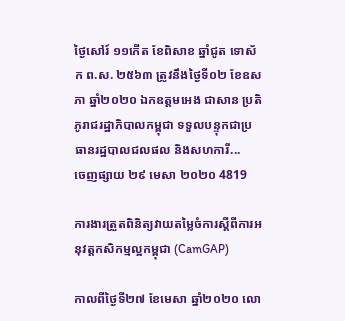ថ្ងៃសៅរ៍ ១១កើត ខែពិសាខ ឆ្នាំជូត ទោស័ក ព.ស. ២៥៦៣ ត្រូវនឹងថ្ងៃទី០២ ខែឧសភា ឆ្នាំ២០២០ ឯកឧត្តមអេង ជាសាន ប្រតិភូរាជរដ្ឋាភិបាលកម្ពុជា ទទួលបន្ទុកជាប្រធានរដ្ឋបាលជលផល និងសហការី...
ចេញផ្សាយ ២៩ មេសា ២០២០ 4819

ការងារត្រួតពិនិត្យវាយតម្លៃចំការស្តីពីការអនុវត្តកសិកម្មល្អកម្ពុជា (CamGAP)

កាលពីថ្ងៃទី២៧ ខែមេសា ឆ្នាំ២០២០ លោ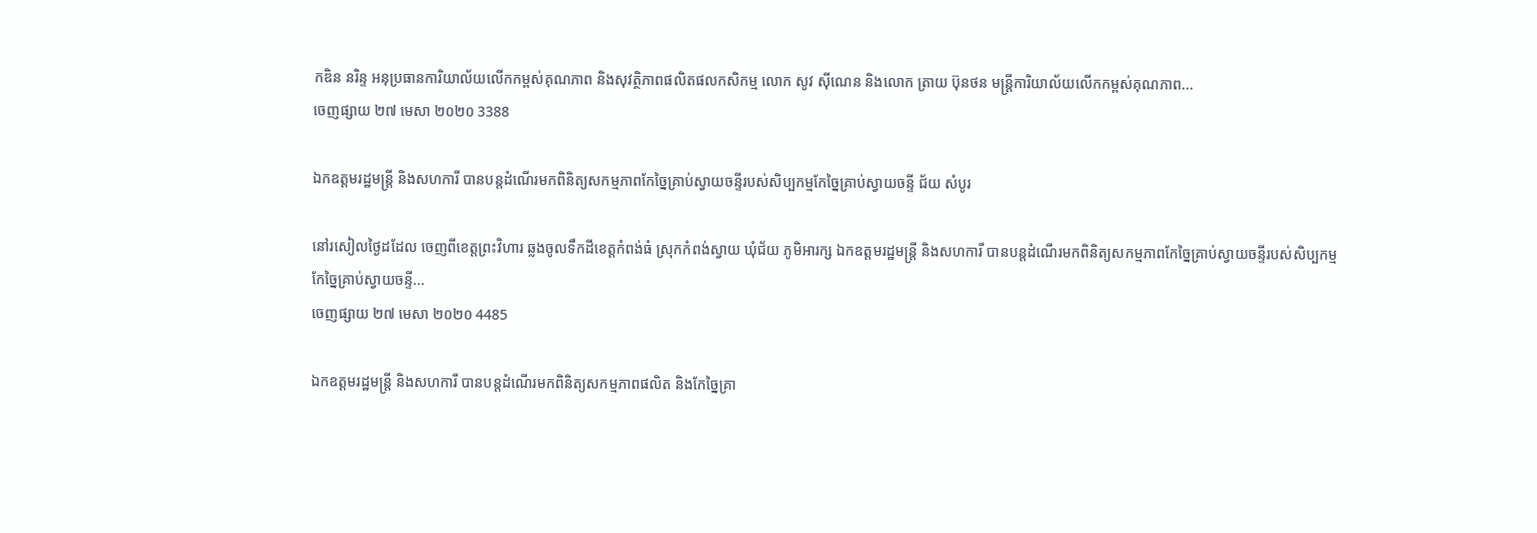កឌិន នរិន្ទ អនុប្រធានការិយាល័យលើកកម្ពស់គុណភាព និងសុវត្ថិភាពផលិតផលកសិកម្ម លោក សូវ ស៊ីណេន និងលោក ត្រាយ ប៊ុនថន មន្រ្តីការិយាល័យលើកកម្ពស់គុណភាព...
ចេញផ្សាយ ២៧ មេសា ២០២០ 3388

ឯកឧត្តមរដ្ឋមន្ត្រី និងសហការី បានបន្តដំណើរមកពិនិត្យសកម្មភាពកែច្នៃគ្រាប់ស្វាយចន្ទីរបស់សិប្បកម្មកែច្នៃគ្រាប់ស្វាយចន្ទី ជ័យ សំបូរ

នៅរសៀលថ្ងៃដដែល ចេញពីខេត្តព្រះវិហារ ឆ្លងចូលទឹកដីខេត្តកំពង់ធំ ស្រុកកំពង់ស្វាយ ឃុំជ័យ ភូមិអារក្ស ឯកឧត្តមរដ្ឋមន្ត្រី និងសហការី បានបន្តដំណើរមកពិនិត្យសកម្មភាពកែច្នៃគ្រាប់ស្វាយចន្ទីរបស់សិប្បកម្មកែច្នៃគ្រាប់ស្វាយចន្ទី...
ចេញផ្សាយ ២៧ មេសា ២០២០ 4485

ឯកឧត្តមរដ្ឋមន្ត្រី និងសហការី បានបន្តដំណើរមកពិនិត្យសកម្មភាពផលិត និងកែច្នៃគ្រា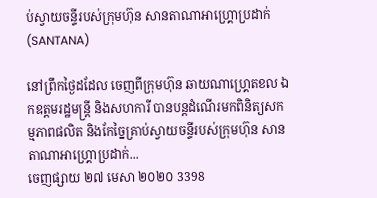ប់ស្វាយចន្ទីរបស់ក្រុមហ៊ុន សានតាណាអាហ្គ្រោប្រដាក់ (SANTANA)

នៅព្រឹកថ្ងៃដដែល ចេញពីក្រុមហ៊ុន ឆាយណាហ្គ្រេតខល ឯកឧត្តមរដ្ឋមន្ត្រី និងសហការី បានបន្តដំណើរមកពិនិត្យសកម្មភាពផលិត និងកែច្នៃគ្រាប់ស្វាយចន្ទីរបស់ក្រុមហ៊ុន សានតាណាអាហ្គ្រោប្រដាក់...
ចេញផ្សាយ ២៧ មេសា ២០២០ 3398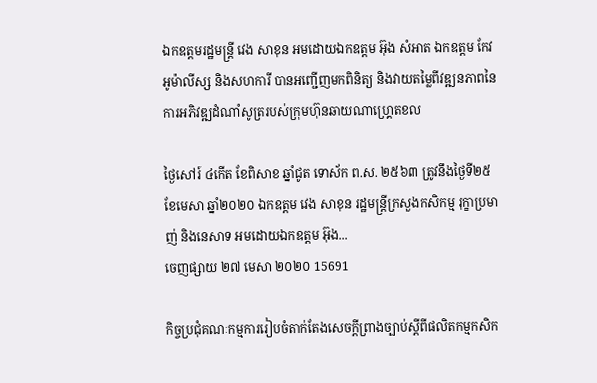ឯកឧត្តមរដ្ឋមន្ត្រី វេង សាខុន អមដោយឯកឧត្តម អ៊ុង សំអាត ឯកឧត្តម កែវ អូម៉ាលីស្ស និងសហការី បានអញ្ជើញមកពិនិត្យ និងវាយតម្លៃពីវឌ្ឍនភាពនៃការអភិវឌ្ឍដំណាំសូត្ររបស់ក្រុមហ៊ុនឆាយណាហ្គ្រេតខល

ថ្ងៃសៅរ៍ ៤កើត ខែពិសាខ ឆ្នាំជូត ទោស័ក ព.ស. ២៥៦៣ ត្រូវនឹងថ្ងៃទី២៥ ខែមេសា ឆ្នាំ២០២០ ឯកឧត្តម វេង សាខុន រដ្ឋមន្ត្រីក្រសួងកសិកម្ម រុក្ខាប្រមាញ់ និងនេសាទ អមដោយឯកឧត្តម អ៊ុង...
ចេញផ្សាយ ២៧ មេសា ២០២០ 15691

កិច្ចប្រជុំគណៈកម្មការរៀបចំតាក់តែងសេចក្តីព្រាងច្បាប់ស្តីពីផលិតកម្មកសិក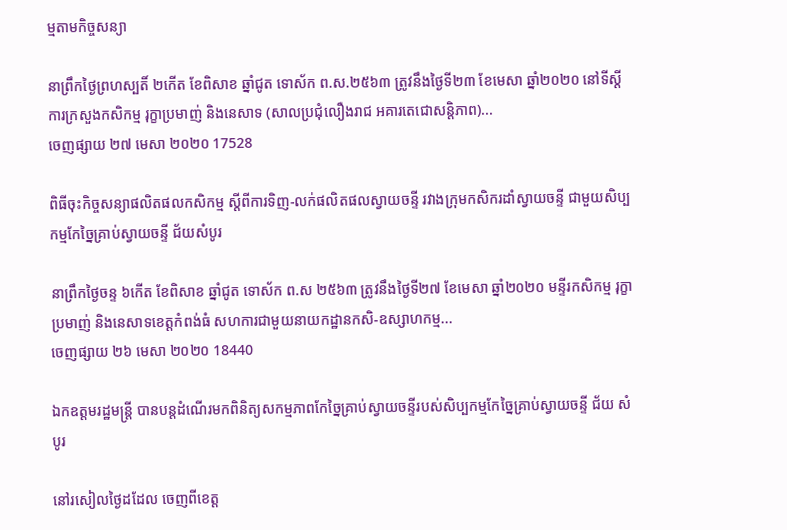ម្មតាមកិច្ចសន្យា

នាព្រឹកថ្ងៃព្រហស្បតិ៍ ២កើត ខែពិសាខ ឆ្នាំជូត ទោស័ក ព.ស.២៥៦៣ ត្រូវនឹងថ្ងៃទី២៣ ខែមេសា ឆ្នាំ២០២០ នៅទីស្តីការក្រសួងកសិកម្ម រុក្ខាប្រមាញ់ និងនេសាទ (សាលប្រជុំលឿងរាជ អគារតេជោសន្តិភាព)...
ចេញផ្សាយ ២៧ មេសា ២០២០ 17528

ពិធីចុះកិច្ចសន្យាផលិតផលកសិកម្ម ស្ដីពីការទិញ-លក់ផលិតផលស្វាយចន្ទី រវាងក្រុមកសិករដាំស្វាយចន្ទី ជាមួយសិប្បកម្មកែច្នៃគ្រាប់ស្វាយចន្ទី ជ័យសំបូរ

នាព្រឹកថ្ងៃចន្ទ ៦កើត ខែពិសាខ ឆ្នាំជូត ទោស័ក ព.ស ២៥៦៣ ត្រូវនឹងថ្ងៃទី២៧ ខែមេសា ឆ្នាំ២០២០ មន្ទីរកសិកម្ម រុក្ខាប្រមាញ់ និងនេសាទខេត្តកំពង់ធំ សហការជាមួយនាយកដ្ឋានកសិ-ឧស្សាហកម្ម...
ចេញផ្សាយ ២៦ មេសា ២០២០ 18440

ឯកឧត្តមរដ្ឋមន្ត្រី បានបន្តដំណើរមកពិនិត្យសកម្មភាពកែច្នៃគ្រាប់ស្វាយចន្ទីរបស់សិប្បកម្មកែច្នៃគ្រាប់ស្វាយចន្ទី ជ័យ សំបូរ

នៅរសៀលថ្ងៃដដែល ចេញពីខេត្ត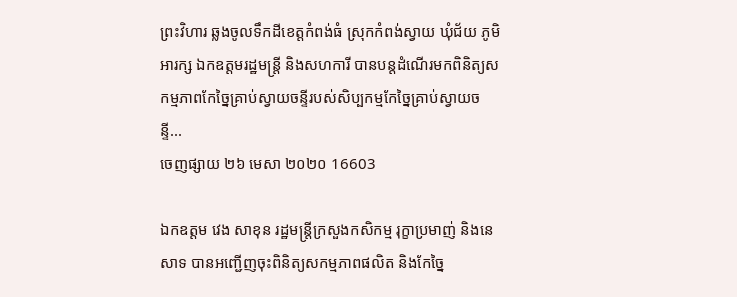ព្រះវិហារ ឆ្លងចូលទឹកដីខេត្តកំពង់ធំ ស្រុកកំពង់ស្វាយ ឃុំជ័យ ភូមិអារក្ស ឯកឧត្តមរដ្ឋមន្ត្រី និងសហការី បានបន្តដំណើរមកពិនិត្យសកម្មភាពកែច្នៃគ្រាប់ស្វាយចន្ទីរបស់សិប្បកម្មកែច្នៃគ្រាប់ស្វាយចន្ទី...
ចេញផ្សាយ ២៦ មេសា ២០២០ 16603

ឯកឧត្តម វេង សាខុន រដ្ឋមន្ត្រីក្រសួងកសិកម្ម រុក្ខាប្រមាញ់ និងនេសាទ បានអញ្ជើញចុះពិនិត្យសកម្មភាពផលិត និងកែច្នៃ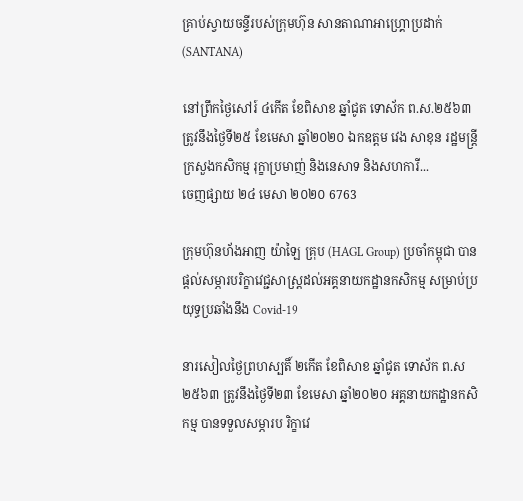គ្រាប់ស្វាយចន្ទីរបស់ក្រុមហ៊ុន សានតាណាអាហ្គ្រោប្រដាក់ (SANTANA)

នៅព្រឹកថ្ងៃសៅរ៍ ៤កើត ខែពិសាខ ឆ្នាំជូត ទោស័ក ព.ស.២៥៦៣ ត្រូវនឹងថ្ងៃទី២៥ ខែមេសា ឆ្នាំ២០២០ ឯកឧត្តម វេង សាខុន រដ្ឋមន្ត្រីក្រសួងកសិកម្ម រុក្ខាប្រមាញ់ និងនេសាទ និងសហការី...
ចេញផ្សាយ ២៤ មេសា ២០២០ 6763

ក្រុមហ៊ុនហ័ងអាញ យ៉ាឡៃ គ្រុប (HAGL Group) ប្រចាំកម្ពុជា បានផ្តល់សម្ភារបរិក្ខាវេជ្ជសាស្ត្រដល់អគ្គនាយកដ្ឋានកសិកម្ម សម្រាប់ប្រយុទ្ធប្រឆាំងនឹង Covid-19

នារសៀលថ្ងៃព្រហស្បតិ៍ ២កើត ខែពិសាខ ឆ្នាំជូត ទោស័ក ព.ស ២៥៦៣ ត្រូវនឹងថ្ងៃទី២៣ ខែមេសា ឆ្នាំ២០២០ អគ្គនាយកដ្ឋានកសិកម្ម បានទទួលសម្ភារប រិក្ខាវេ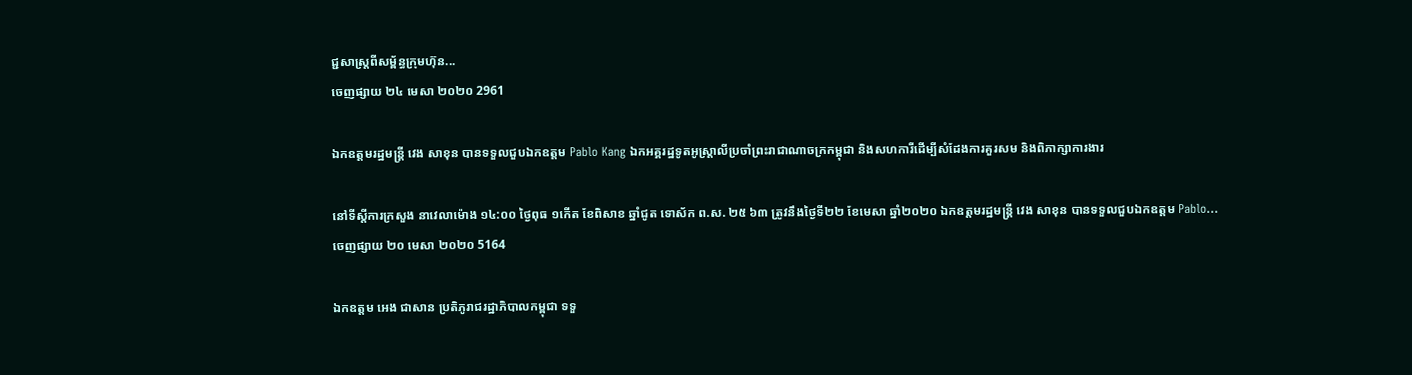ជ្ជសាស្ត្រពីសម្ព័ន្ធក្រុមហ៊ុន...
ចេញផ្សាយ ២៤ មេសា ២០២០ 2961

ឯកឧត្តមរដ្ឋមន្ត្រី វេង សាខុន បានទទួលជួបឯកឧត្តម Pablo Kang ឯកអគ្គរដ្ឋទូតអូស្រ្តាលីប្រចាំព្រះរាជាណាចក្រកម្ពុជា និងសហការីដើម្បីសំដែងការគួរសម និងពិភាក្សាការងារ

នៅទីស្តីការក្រសួង នាវេលាម៉ោង ១៤:០០ ថ្ងៃពុធ ១កើត ខែពិសាខ ឆ្នាំជូត ទោស័ក ព.ស. ២៥ ៦៣ ត្រូវនឹងថ្ងៃទី២២ ខែមេសា ឆ្នាំ២០២០ ឯកឧត្តមរដ្ឋមន្ត្រី វេង សាខុន បានទទួលជួបឯកឧត្តម Pablo...
ចេញផ្សាយ ២០ មេសា ២០២០ 5164

ឯកឧត្តម អេង ជាសាន ប្រតិភូរាជរដ្ឋាភិបាលកម្ពុជា ទទួ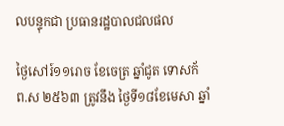លបន្ទុកជា ប្រធានរដ្ឋបាលជលផល

ថ្ងៃសៅរ៍១១រោច ខែចេត្រ ឆ្នាំជូត ទោសក័ ព.ស ២៥៦៣ ត្រូវនឹង ថ្ងៃទី១៨ខែមេសា ឆ្នាំ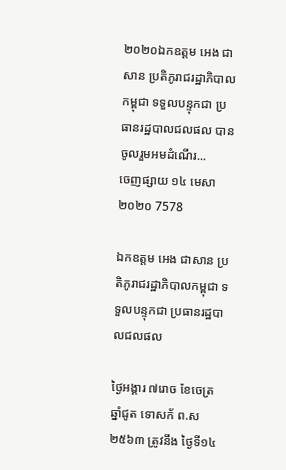២០២០ឯកឧត្តម អេង ជាសាន ប្រតិភូរាជរដ្ឋាភិបាលកម្ពុជា ទទួលបន្ទុកជា ប្រធានរដ្ឋបាលជលផល បានចូលរួមអមដំណើរ...
ចេញផ្សាយ ១៤ មេសា ២០២០ 7578

ឯកឧត្តម អេង ជាសាន ប្រតិភូរាជរដ្ឋាភិបាលកម្ពុជា ទទួលបន្ទុកជា ប្រធានរដ្ឋបាលជលផល

ថ្ងៃអង្គារ ៧រោច ខែចេត្រ ឆ្នាំជូត ទោសក័ ព.ស ២៥៦៣ ត្រូវនឹង ថ្ងៃទី១៤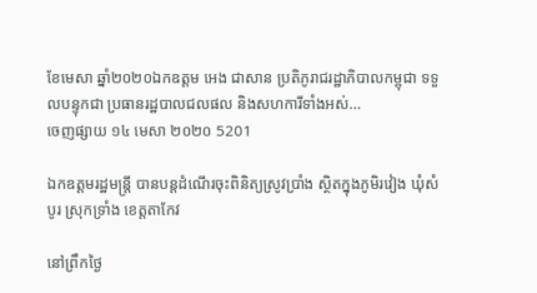ខែមេសា ឆ្នាំ២០២០ឯកឧត្តម អេង ជាសាន ប្រតិភូរាជរដ្ឋាភិបាលកម្ពុជា ទទួលបន្ទុកជា ប្រធានរដ្ឋបាលជលផល និងសហការីទាំងអស់...
ចេញផ្សាយ ១៤ មេសា ២០២០ 5201

ឯកឧត្តមរដ្ឋមន្រ្តី បានបន្តដំណើរចុះពិនិត្យស្រូវប្រាំង ស្ថិតក្នុងភូមិរវៀង ឃុំសំបូរ ស្រុកទ្រាំង ខេត្តតាកែវ

នៅព្រឹកថ្ងៃ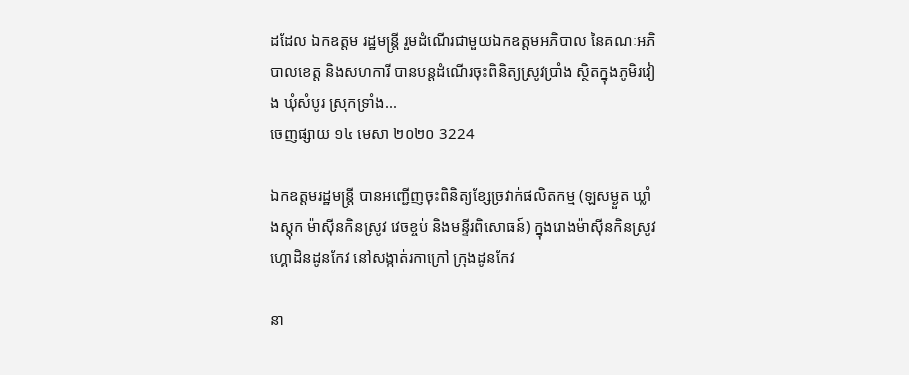ដដែល ឯកឧត្តម រដ្ឋមន្រ្តី រួមដំណើរជាមួយឯកឧត្តមអភិបាល នៃគណៈអភិបាលខេត្ត និងសហការី បានបន្តដំណើរចុះពិនិត្យស្រូវប្រាំង ស្ថិតក្នុងភូមិរវៀង ឃុំសំបូរ ស្រុកទ្រាំង...
ចេញផ្សាយ ១៤ មេសា ២០២០ 3224

ឯកឧត្តមរដ្ឋមន្រ្តី បានអញ្ជើញចុះពិនិត្យខ្សែច្រវាក់ផលិតកម្ម (ឡសម្ងួត ឃ្លាំងស្តុក ម៉ាស៊ីនកិនស្រូវ វេចខ្ចប់ និងមន្ទីរពិសោធន៍) ក្នុងរោងម៉ាស៊ីនកិនស្រូវហ្គោដិនដូនកែវ នៅសង្កាត់រកាក្រៅ ក្រុងដូនកែវ

នា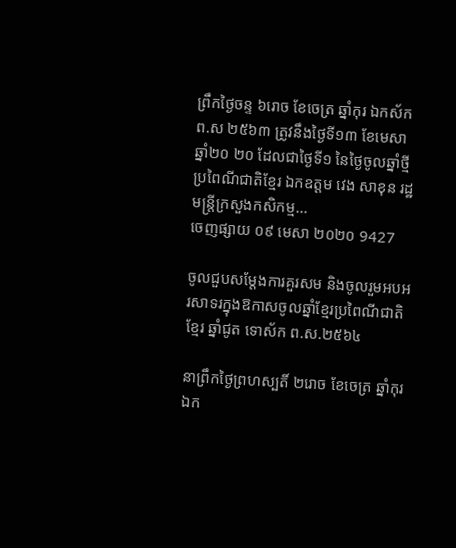ព្រឹកថ្ងៃចន្ទ ៦រោច ខែចេត្រ ឆ្នាំកុរ ឯកស័ក ព.ស ២៥៦៣ ត្រូវនឹងថ្ងៃទី១៣ ខែមេសា ឆ្នាំ២០ ២០ ដែលជាថ្ងៃទី១ នៃថ្ងៃចូលឆ្នាំថ្មីប្រពៃណីជាតិខ្មែរ ឯកឧត្តម វេង សាខុន រដ្ឋមន្រ្តីក្រសួងកសិកម្ម...
ចេញផ្សាយ ០៩ មេសា ២០២០ 9427

ចូលជួបសម្តែងការគួរសម និងចូលរួមអបអរសាទរក្នុងឱកាសចូលឆ្នាំខែ្មរប្រពៃណីជាតិខ្មែរ ឆ្នាំជូត ទោស័ក ព.ស.២៥៦៤

នាព្រឹកថ្ងៃព្រហស្បតិ៍ ២រោច ខែចេត្រ ឆ្នាំកុរ ឯក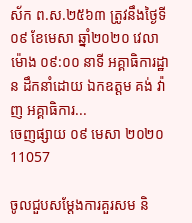ស័ក ព.ស.២៥៦៣ ត្រូវនឹងថ្ងៃទី០៩ ខែមេសា ឆ្នាំ២០២០ វេលាម៉ោង ០៩:០០ នាទី អគ្គាធិការដ្ឋាន ដឹកនាំដោយ ឯកឧត្តម គង់ វ៉ាញ អគ្គាធិការ...
ចេញផ្សាយ ០៩ មេសា ២០២០ 11057

ចូលជួបសម្តែងការគួរសម និ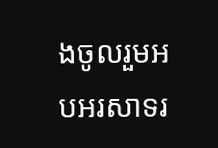ងចូលរួមអបអរសាទរ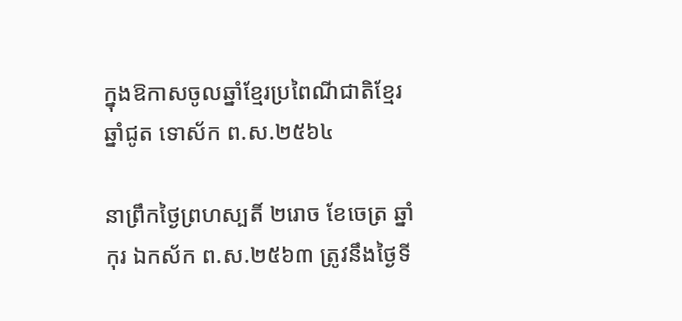ក្នុងឱកាសចូលឆ្នាំខែ្មរប្រពៃណីជាតិខ្មែរ ឆ្នាំជូត ទោស័ក ព.ស.២៥៦៤

នាព្រឹកថ្ងៃព្រហស្បតិ៍ ២រោច ខែចេត្រ ឆ្នាំកុរ ឯកស័ក ព.ស.២៥៦៣ ត្រូវនឹងថ្ងៃទី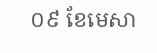០៩ ខែមេសា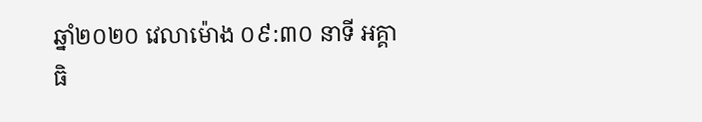ឆ្នាំ២០២០ វេលាម៉ោង ០៩:៣០ នាទី អគ្គាធិ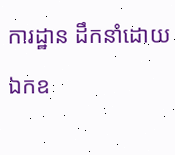ការដ្ឋាន ដឹកនាំដោយ ឯកឧ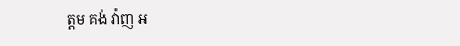ត្តម គង់ វ៉ាញ អ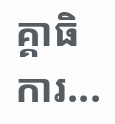គ្គាធិការ...